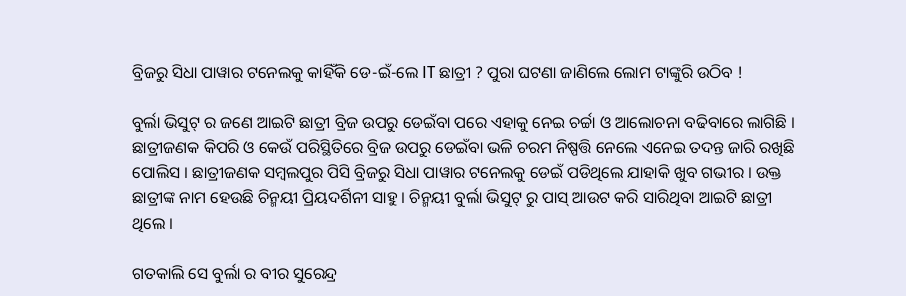ବ୍ରିଜରୁ ସିଧା ପାୱାର ଟନେଲକୁ କାହିଁକି ଡେ-ଇଁ-ଲେ IT ଛାତ୍ରୀ ? ପୁରା ଘଟଣା ଜାଣିଲେ ଲୋମ ଟାଙ୍କୁରି ଉଠିବ !

ବୁର୍ଲା ଭିସୁଟ୍ ର ଜଣେ ଆଇଟି ଛାତ୍ରୀ ବ୍ରିଜ ଉପରୁ ଡେଇଁବା ପରେ ଏହାକୁ ନେଇ ଚର୍ଚ୍ଚା ଓ ଆଲୋଚନା ବଢିବାରେ ଲାଗିଛି । ଛାତ୍ରୀଜଣକ କିପରି ଓ କେଉଁ ପରିସ୍ଥିତିରେ ବ୍ରିଜ ଉପରୁ ଡେଇଁବା ଭଳି ଚରମ ନିଷ୍ପତ୍ତି ନେଲେ ଏନେଇ ତଦନ୍ତ ଜାରି ରଖିଛି ପୋଲିସ । ଛାତ୍ରୀଜଣକ ସମ୍ବଲପୁର ପିସି ବ୍ରିଜରୁ ସିଧା ପାୱାର ଟନେଲକୁ ଡେଇଁ ପଡିଥିଲେ ଯାହାକି ଖୁବ ଗଭୀର । ଉକ୍ତ ଛାତ୍ରୀଙ୍କ ନାମ ହେଉଛି ଚିନ୍ମୟୀ ପ୍ରିୟଦର୍ଶିନୀ ସାହୁ । ଚିନ୍ମୟୀ ବୁର୍ଲା ଭିସୁଟ୍ ରୁ ପାସ୍ ଆଉଟ କରି ସାରିଥିବା ଆଇଟି ଛାତ୍ରୀ ଥିଲେ ।

ଗତକାଲି ସେ ବୁର୍ଲା ର ବୀର ସୁରେନ୍ଦ୍ର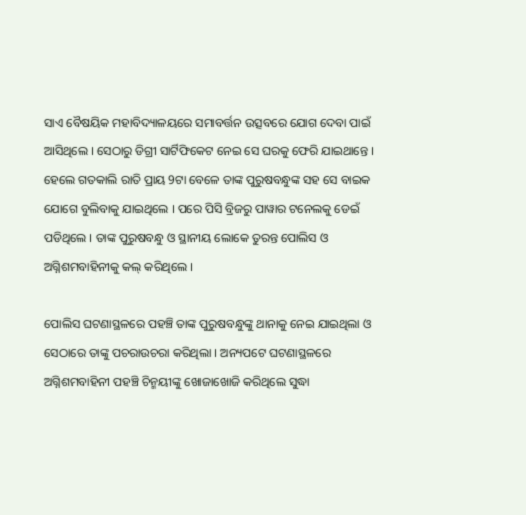ସାଏ ବୈଷୟିକ ମହାବିଦ୍ୟାଳୟରେ ସମାବର୍ତ୍ତନ ଉତ୍ସବରେ ଯୋଗ ଦେବା ପାଇଁ ଆସିଥିଲେ । ସେଠାରୁ ଡିଗ୍ରୀ ସାର୍ଟିଫିକେଟ ନେଇ ସେ ଘରକୁ ଫେରି ଯାଇଥାନ୍ତେ । ହେଲେ ଗତକାଲି ରାତି ପ୍ରାୟ 9ଟା ବେଳେ ତାଙ୍କ ପୁରୁଷବନ୍ଧୁଙ୍କ ସହ ସେ ବାଇକ ଯୋଗେ ବୁଲିବାକୁ ଯାଇଥିଲେ । ପରେ ପିସି ବ୍ରିଜରୁ ପାୱାର ଟନେଲକୁ ଡେଇଁ ପଡିଥିଲେ । ତାଙ୍କ ପୁରୁଷବନ୍ଧୁ ଓ ସ୍ଥାନୀୟ ଲୋକେ ତୁରନ୍ତ ପୋଲିସ ଓ ଅଗ୍ନିଶମବାହିନୀକୁ କଲ୍ କରିଥିଲେ ।

ପୋଲିସ ଘଟଣାସ୍ଥଳରେ ପହଞ୍ଚି ତାଙ୍କ ପୁରୁଷବନ୍ଧୁଙ୍କୁ ଥାନାକୁ ନେଇ ଯାଇଥିଲା ଓ ସେଠାରେ ତାଙ୍କୁ ପଚରାଉଚରା କରିଥିଲା । ଅନ୍ୟପଟେ ଘଟଣାସ୍ଥଳରେ ଅଗ୍ନିଶମବାହିନୀ ପହଞ୍ଚି ଚିନ୍ମୟୀଙ୍କୁ ଖୋଜାଖୋଜି କରିଥିଲେ ସୁଦ୍ଧା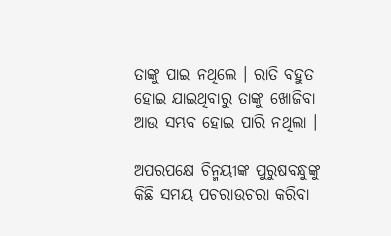ତାଙ୍କୁ ପାଇ ନଥିଲେ । ରାତି ବହୁତ ହୋଇ ଯାଇଥିବାରୁ ତାଙ୍କୁ ଖୋଜିବା ଆଉ ସମ୍ଭବ ହୋଇ ପାରି ନଥିଲା ।

ଅପରପକ୍ଷେ ଚିନ୍ମୟୀଙ୍କ ପୁରୁଷବନ୍ଧୁଙ୍କୁ କିଛି ସମୟ ପଚରାଉଚରା କରିବା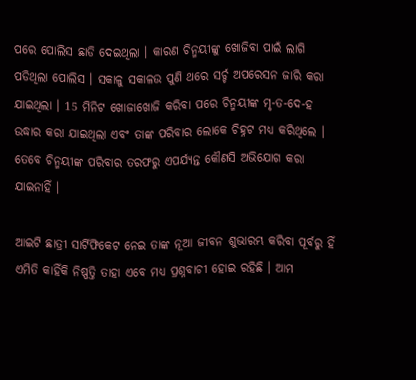ପରେ ପୋଲିସ ଛାଡି ଦେଇଥିଲା । କାରଣ ଚିନ୍ମୟୀଙ୍କୁ ଖୋଜିବା ପାଇଁ ଲାଗି ପଡିଥିଲା ପୋଲିସ । ସକାଳୁ ସକାଳଉ ପୁଣି ଥରେ ସର୍ଚ୍ଚ ଅପରେସନ ଜାରି କରା ଯାଇଥିଲା । 15 ମିନିଟ ଖୋଜାଖୋଜି କରିବା ପରେ ଚିନ୍ମୟୀଙ୍କ ମୃ-ତ-ଦେ-ହ ଉଦ୍ଧାର କରା ଯାଇଥିଲା ଏବଂ ତାଙ୍କ ପରିବାର ଲୋକେ ଚିହ୍ନଟ ମଧ୍ୟ କରିଥିଲେ । ତେବେ ଚିନ୍ମୟୀଙ୍କ ପରିବାର ତରଫରୁ ଏପର୍ଯ୍ୟନ୍ତ କୌଣସି ଅଭିଯୋଗ କରା ଯାଇନାହିଁ ।

ଆଇଟି ଛାତ୍ରୀ ସାର୍ଟିଫିକେଟ ନେଇ ତାଙ୍କ ନୂଆ ଜୀବନ ଶୁଭାରମ୍ଭ କରିବା ପୂର୍ବରୁ ହିଁ ଏମିତି କାହିଁକି ନିଷ୍ପତ୍ତି ତାହା ଏବେ ମଧ୍ୟ ପ୍ରଶ୍ନବାଚୀ ହୋଇ ରହିଛି । ଆମ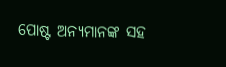ପୋଷ୍ଟ ଅନ୍ୟମାନଙ୍କ ସହ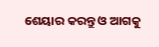ଶେୟାର କରନ୍ତୁ ଓ ଆଗକୁ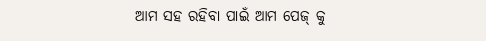ଆମ ସହ ରହିବା ପାଇଁ ଆମ ପେଜ୍ କୁ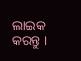ଲାଇକ କରନ୍ତୁ ।